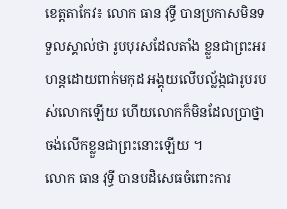ខេត្តតាកែវ៖ លោក ធាន វុទ្ធី បានប្រកាសមិនទទួលស្គាល់ថា រូបបុរសដែលតាំង ខ្លួនជាព្រះអរហន្តដោយពាក់មកុដ អង្គុយលើបល្ល័ង្កជារូបរបស់លោកឡើយ ហើយលោកក៏មិនដែលប្រាថ្នាចង់លើកខ្លួនជាព្រះនោះឡើយ ។
លោក ធាន វុទ្ធី បានបដិសេធចំពោះការ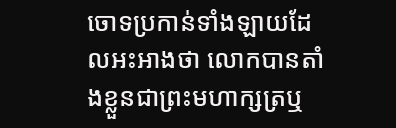ចោទប្រកាន់ទាំងឡាយដែលអះអាងថា លោកបានតាំងខ្លួនជាព្រះមហាក្សត្រឬ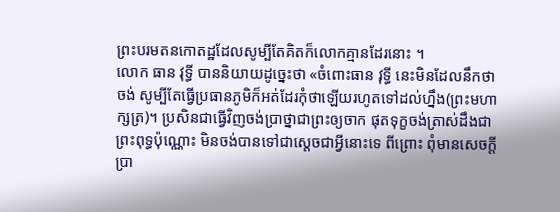ព្រះបរមតនកោតដ្ឋដែលសូម្បីតែគិតក៏លោកគ្មានដែរនោះ ។
លោក ធាន វុទ្ធី បាននិយាយដូច្នេះថា «ចំពោះធាន វុទ្ធី នេះមិនដែលនឹកថាចង់ សូម្បីតែធ្វើប្រធានភូមិក៏អត់ដែរកុំថាឡើយរហូតទៅដល់ហ្នឹង(ព្រះមហាក្សត្រ)។ ប្រសិនជាធ្វើវិញចង់ប្រាថ្នាជាព្រះឲ្យចាក ផុតទុក្ខចង់ត្រាស់ដឹងជាព្រះពុទ្ធប៉ុណ្ណោះ មិនចង់បានទៅជាស្តេចជាអ្វីនោះទេ ពីព្រោះ ពុំមានសេចក្តីប្រា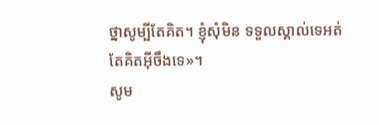ថ្នាសូម្បីតែគិត។ ខ្ញុំសុំមិន ទទួលស្គាល់ទេអត់តែគិតអ៊ីចឹងទេ»។
សូម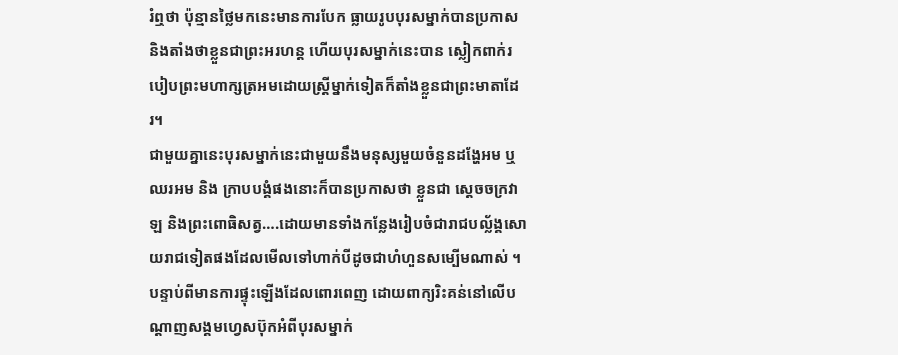រំឮថា ប៉ុន្មានថ្លៃមកនេះមានការបែក ធ្លាយរូបបុរសម្នាក់បានប្រកាសនិងតាំងថាខ្លួនជាព្រះអរហន្ត ហើយបុរសម្នាក់នេះបាន ស្លៀកពាក់របៀបព្រះមហាក្សត្រអមដោយស្ត្រីម្នាក់ទៀតក៏តាំងខ្លួនជាព្រះមាតាដែរ។
ជាមួយគ្នានេះបុរសម្នាក់នេះជាមួយនឹងមនុស្សមួយចំនួនដង្ហែអម ឬឈរអម និង ក្រាបបង្គំផងនោះក៏បានប្រកាសថា ខ្លួនជា ស្តេចចក្រវាឡ និងព្រះពោធិសត្វ….ដោយមានទាំងកន្លែងរៀបចំជារាជបល្ល័ង្គសោយរាជទៀតផងដែលមើលទៅហាក់បីដូចជាហំហួនសម្បើមណាស់ ។
បន្ទាប់ពីមានការផ្ទុះឡើងដែលពោរពេញ ដោយពាក្យរិះគន់នៅលើបណ្ដាញសង្គមហ្វេសប៊ុកអំពីបុរសម្នាក់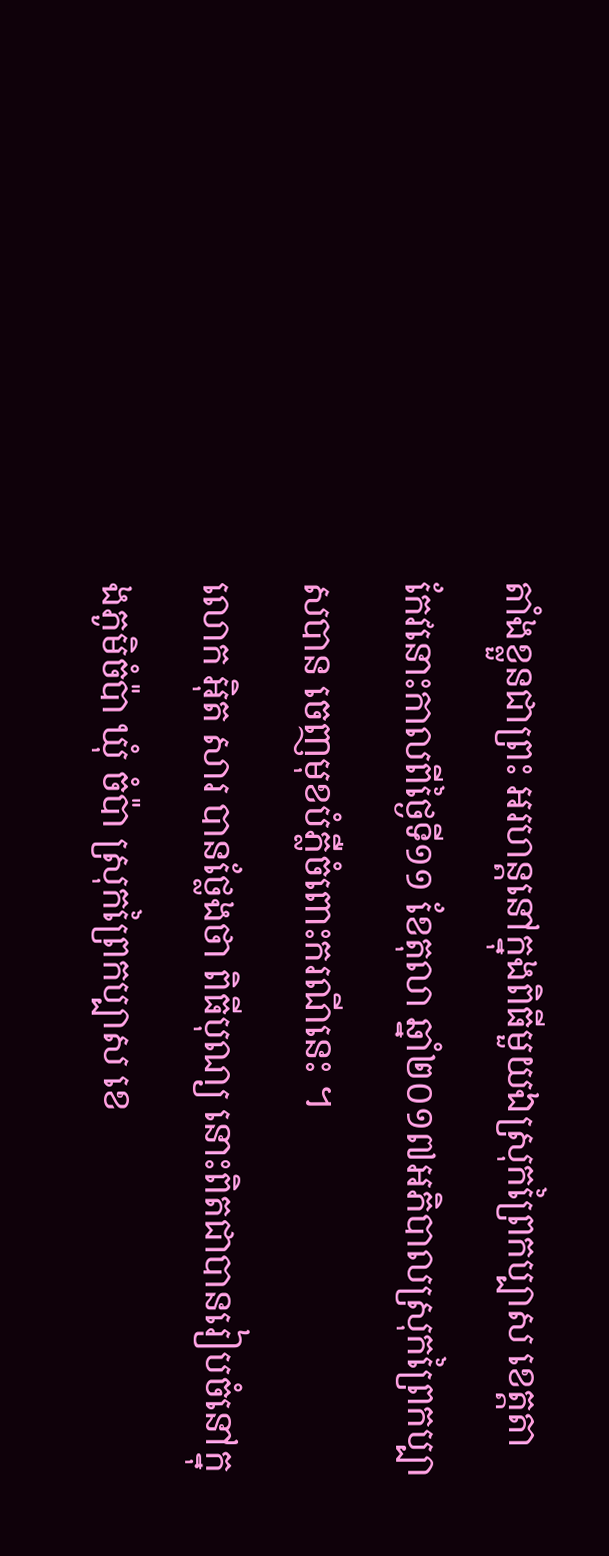តាំងខ្លួនជាព្រះ អរហន្តនៅក្នុងពិធីមួយឯស្រុកព្រៃកប្បាស ខេត្តតាកែវនោះកាលពីថ្ងៃទី១១ ខែតុលា ឆ្នាំ២០១៧អភិបាលស្រុកព្រៃកប្បាសបាន ចេញមុខបំភ្លឺចំពោះករណីនេះ ។
លោក អុិត សារ បានថ្លែងថា ពិធីបុណ្យ នោះពិតជាបានរៀបចំនៅក្នុងភូមិចំប៉ា ឃុំ ចំប៉ា ស្រុកព្រៃកប្បាស ខេ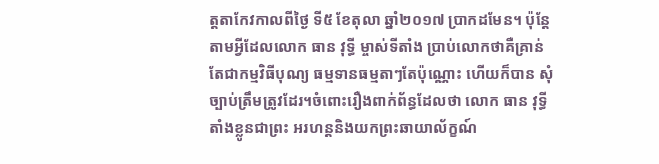ត្តតាកែវកាលពីថ្ងៃ ទី៥ ខែតុលា ឆ្នាំ២០១៧ ប្រាកដមែន។ ប៉ុន្តែតាមអ្វីដែលលោក ធាន វុទ្ធី ម្ចាស់ទីតាំង ប្រាប់លោកថាគឺគ្រាន់តែជាកម្មវិធីបុណ្យ ធម្មទានធម្មតាៗតែប៉ុណ្ណោះ ហើយក៏បាន សុំច្បាប់ត្រឹមត្រូវដែរ។ចំពោះរឿងពាក់ព័ន្ធដែលថា លោក ធាន វុទ្ធី តាំងខ្លូនជាព្រះ អរហន្តនិងយកព្រះឆាយាល័ក្ខណ៍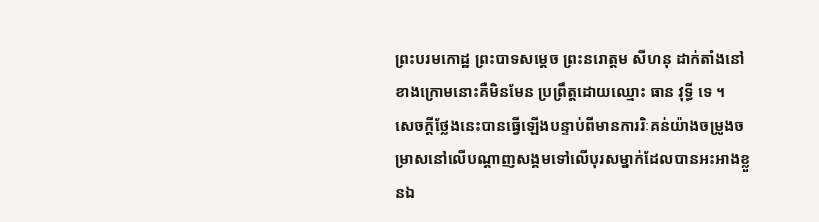ព្រះបរមកោដ្ឋ ព្រះបាទសម្ដេច ព្រះនរោត្តម សីហនុ ដាក់តាំងនៅខាងក្រោមនោះគឺមិនមែន ប្រព្រឹត្តដោយឈ្មោះ ធាន វុទ្ធី ទេ ។
សេចក្ដីថ្លែងនេះបានធ្វើឡើងបន្ទាប់ពីមានការរិៈគន់យ៉ាងចម្រូងចម្រាសនៅលើបណ្ដាញសង្គមទៅលើបុរសម្នាក់ដែលបានអះអាងខ្លួនឯ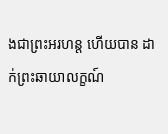ងជាព្រះអរហន្ត ហើយបាន ដាក់ព្រះឆាយាលក្ខណ៍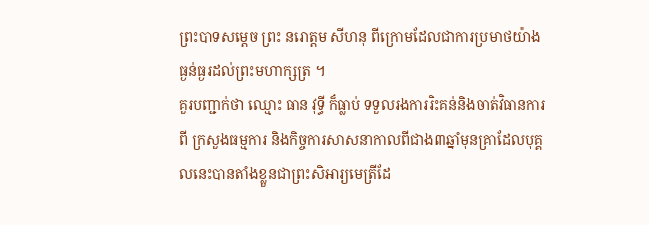ព្រះបាទសម្ដេច ព្រះ នរោត្តម សីហនុ ពីក្រោមដែលជាការប្រមាថយ៉ាងធ្ងន់ធ្ងរដល់ព្រះមហាក្សត្រ ។
គួរបញ្ជាក់ថា ឈ្មោះ ធាន វុទ្ធី ក៏ធ្លាប់ ទទួលរងការរិះគន់និងចាត់វិធានការពី ក្រសួងធម្មការ និងកិច្ចការសាសនាកាលពីជាង៣ឆ្នាំមុនគ្រាដែលបុគ្គលនេះបានតាំងខ្លួនជាព្រះសិអារ្យមេត្រីដែ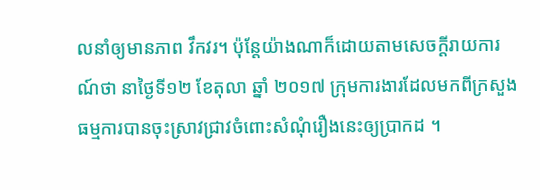លនាំឲ្យមានភាព វឹកវរ។ ប៉ុន្តែយ៉ាងណាក៏ដោយតាមសេចក្ដីរាយការណ៍ថា នាថ្ងៃទី១២ ខែតុលា ឆ្នាំ ២០១៧ ក្រុមការងារដែលមកពីក្រសួង ធម្មការបានចុះស្រាវជ្រាវចំពោះសំណុំរឿងនេះឲ្យប្រាកដ ។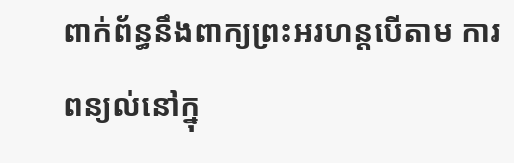ពាក់ព័ន្ធនឹងពាក្យព្រះអរហន្តបើតាម ការពន្យល់នៅក្នុ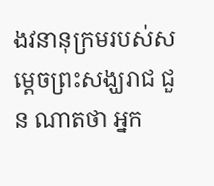ងវនានុក្រមរបស់សម្ដេចព្រះសង្ឃរាជ ជួន ណាតថា អ្នក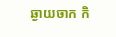ឆ្ងាយចាក កិ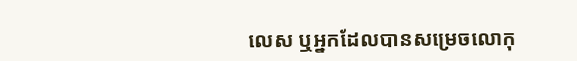លេស ឬអ្នកដែលបានសម្រេចលោកុ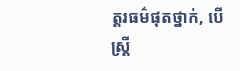ត្តរធម៌ផុតថ្នាក់, បើស្ត្រី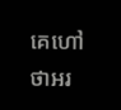គេហៅថាអរ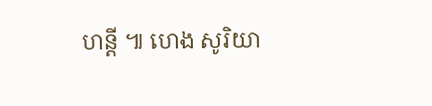ហន្តី ៕ ហេង សូរិយា